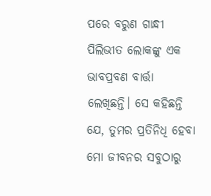ପରେ ବରୁଣ ଗାନ୍ଧୀ ପିଲିଭୀତ ଲୋକଙ୍କୁ ଏକ ଭାବପ୍ରବଣ ବାର୍ତ୍ତା ଲେଖିଛନ୍ତି। ସେ କହିଛନ୍ତି ଯେ, ତୁମର ପ୍ରତିନିଧି ହେବା ମୋ ଜୀବନର ସବୁଠାରୁ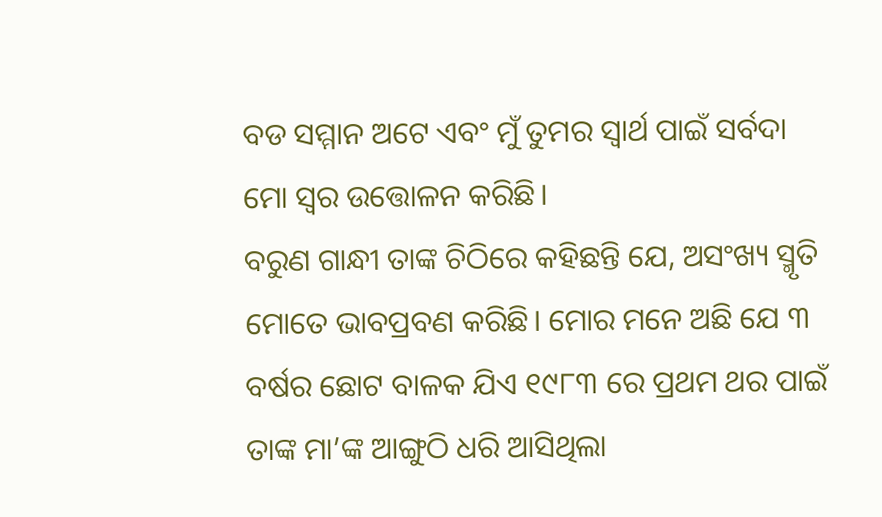ବଡ ସମ୍ମାନ ଅଟେ ଏବଂ ମୁଁ ତୁମର ସ୍ୱାର୍ଥ ପାଇଁ ସର୍ବଦା ମୋ ସ୍ୱର ଉତ୍ତୋଳନ କରିଛି।
ବରୁଣ ଗାନ୍ଧୀ ତାଙ୍କ ଚିଠିରେ କହିଛନ୍ତି ଯେ, ଅସଂଖ୍ୟ ସ୍ମୃତି ମୋତେ ଭାବପ୍ରବଣ କରିଛି। ମୋର ମନେ ଅଛି ଯେ ୩ ବର୍ଷର ଛୋଟ ବାଳକ ଯିଏ ୧୯୮୩ ରେ ପ୍ରଥମ ଥର ପାଇଁ ତାଙ୍କ ମା’ଙ୍କ ଆଙ୍ଗୁଠି ଧରି ଆସିଥିଲା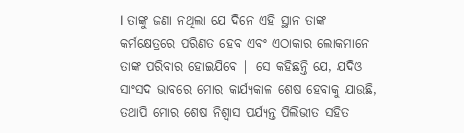l ତାଙ୍କୁ ଜଣା ନଥିଲା ଯେ ଦିନେ ଏହି ସ୍ଥାନ ତାଙ୍କ କର୍ମକ୍ଷେତ୍ରରେ ପରିଣତ ହେବ ଏବଂ ଏଠାକାର ଲୋକମାନେ ତାଙ୍କ ପରିବାର ହୋଇଯିବେ | ସେ କହିଛନ୍ତି ଯେ, ଯଦିଓ ସାଂସଦ ଭାବରେ ମୋର କାର୍ଯ୍ୟକାଳ ଶେଷ ହେବାକୁ ଯାଉଛି, ତଥାପି ମୋର ଶେଷ ନିଶ୍ୱାସ ପର୍ଯ୍ୟନ୍ତ ପିଲିଭୀତ ସହିତ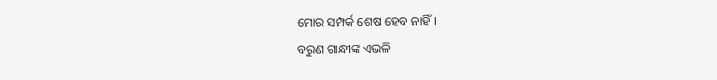ମୋର ସମ୍ପର୍କ ଶେଷ ହେବ ନାହିଁ।
ବରୁଣ ଗାନ୍ଧୀଙ୍କ ଏଭଳି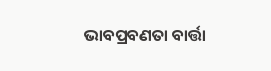ଭାବପ୍ରବଣତା ବାର୍ତ୍ତା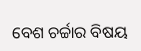ବେଶ ଚର୍ଚ୍ଚାର ବିଷୟ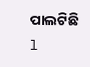ପାଲଟିଛି l